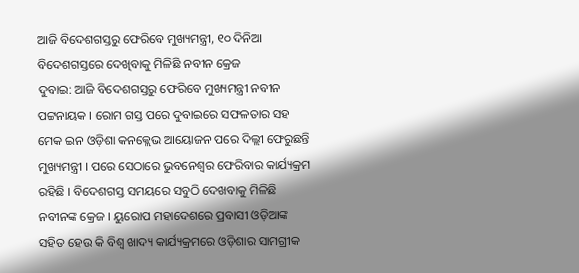ଆଜି ବିଦେଶଗସ୍ତରୁ ଫେରିବେ ମୁଖ୍ୟମନ୍ତ୍ରୀ, ୧୦ ଦିନିଆ ବିଦେଶଗସ୍ତରେ ଦେଖିବାକୁ ମିଳିଛି ନବୀନ କ୍ରେଜ
ଦୁବାଇ: ଆଜି ବିଦେଶଗସ୍ତରୁ ଫେରିବେ ମୁଖ୍ୟମନ୍ତ୍ରୀ ନବୀନ ପଟ୍ଟନାୟକ । ରୋମ ଗସ୍ତ ପରେ ଦୁବାଇରେ ସଫଳତାର ସହ ମେକ ଇନ ଓଡ଼ିଶା କନକ୍ଲେଭ ଆୟୋଜନ ପରେ ଦିଲ୍ଲୀ ଫେରୁଛନ୍ତି ମୁଖ୍ୟମନ୍ତ୍ରୀ । ପରେ ସେଠାରେ ଭୁବନେଶ୍ୱର ଫେରିବାର କାର୍ଯ୍ୟକ୍ରମ ରହିଛି । ବିଦେଶଗସ୍ତ ସମୟରେ ସବୁଠି ଦେଖବାକୁ ମିଳିଛି ନବୀନଙ୍କ କ୍ରେଜ । ୟୁରୋପ ମହାଦେଶରେ ପ୍ରବାସୀ ଓଡ଼ିଆଙ୍କ ସହିତ ହେଉ କି ବିଶ୍ୱ ଖାଦ୍ୟ କାର୍ଯ୍ୟକ୍ରମରେ ଓଡ଼ିଶାର ସାମଗ୍ରୀକ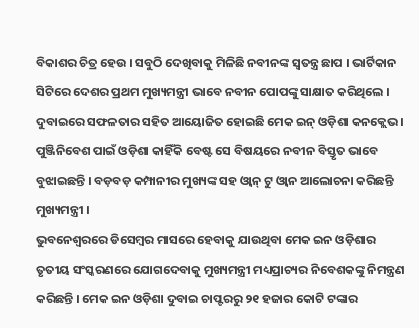ବିକାଶର ଚିତ୍ର ହେଉ । ସବୁଠି ଦେଖିବାକୁ ମିଳିଛି ନବୀନଙ୍କ ସ୍ୱତନ୍ତ୍ର ଛାପ । ଭାର୍ଟିକାନ ସିଟିରେ ଦେଶର ପ୍ରଥମ ମୁଖ୍ୟମନ୍ତ୍ରୀ ଭାବେ ନବୀନ ପୋପଙ୍କୁ ସାକ୍ଷାତ କରିଥିଲେ । ଦୁବାଇରେ ସଫଳତାର ସହିତ ଆୟୋଜିତ ହୋଇଛି ମେକ ଇନ୍ ଓଡ଼ିଶା କନକ୍ଲେଭ । ପୁଞ୍ଜିନିବେଶ ପାଇଁ ଓଡ଼ିଶା କାହିଁକି ବେଷ୍ଟ ସେ ବିଷୟରେ ନବୀନ ବିସ୍ତୃତ ଭାବେ ବୁଝାଇଛନ୍ତି । ବଡ଼ବଡ଼ କମ୍ପାନୀର ମୁଖ୍ୟଙ୍କ ସହ ଓ୍ବାନ୍ ଟୁ ଓ୍ବାନ ଆଲୋଚନା କରିଛନ୍ତି ମୁଖ୍ୟମନ୍ତ୍ରୀ ।
ଭୁବନେଶ୍ୱରରେ ଡିସେମ୍ବର ମାସରେ ହେବାକୁ ଯାଉଥିବା ମେକ ଇନ ଓଡ଼ିଶାର ତୃତୀୟ ସଂସ୍କରଣରେ ଯୋଗଦେବାକୁ ମୁଖ୍ୟମନ୍ତ୍ରୀ ମଧ୍ୟପ୍ରାଚ୍ୟର ନିବେଶକଙ୍କୁ ନିମନ୍ତ୍ରଣ କରିଛନ୍ତି । ମେକ ଇନ ଓଡ଼ିଶା ଦୁବାଇ ଚାପ୍ଟରରୁ ୨୧ ହଜାର କୋଟି ଟଙ୍କାର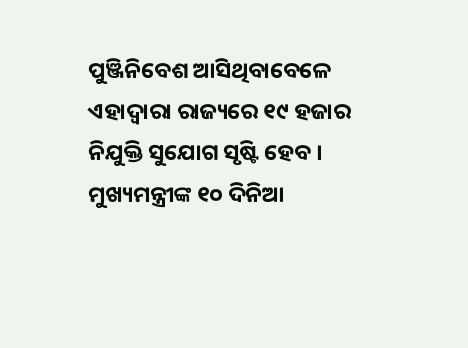ପୁଞ୍ଜିନିବେଶ ଆସିଥିବାବେଳେ ଏହାଦ୍ୱାରା ରାଜ୍ୟରେ ୧୯ ହଜାର ନିଯୁକ୍ତି ସୁଯୋଗ ସୃଷ୍ଟି ହେବ । ମୁଖ୍ୟମନ୍ତ୍ରୀଙ୍କ ୧୦ ଦିନିଆ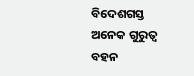ବିଦେଶଗସ୍ତ ଅନେକ ଗୁରୁତ୍ୱ ବହନ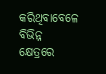କରିଥିବାବେଳେ ବିଭିନ୍ନ କ୍ଷେତ୍ରରେ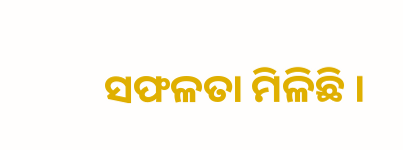ସଫଳତା ମିଳିଛି ।